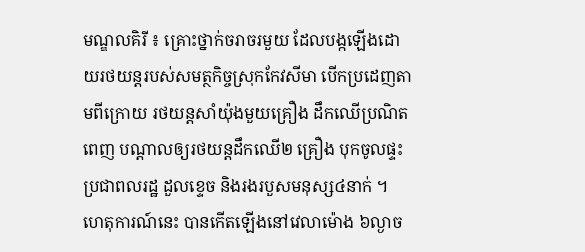មណ្ឌលគិរី ៖ គ្រោះថ្នាក់ចរាចរមួយ ដែលបង្កឡើងដោយរថយន្តរបស់សមត្ថកិច្ចស្រុកកែវសីមា បើកប្រដេញតាមពីក្រោយ រថយន្តសាំយ៉ុងមួយគ្រឿង ដឹកឈើប្រណិតពេញ បណ្តាលឲ្យរថយន្តដឹកឈើ២ គ្រឿង បុកចូលផ្ទះប្រជាពលរដ្ឋ ដួលខ្ទេច និងរងរបួសមនុស្ស៤នាក់ ។
ហេតុការណ៍នេះ បានកើតឡើងនៅវេលាម៉ោង ៦ល្ងាច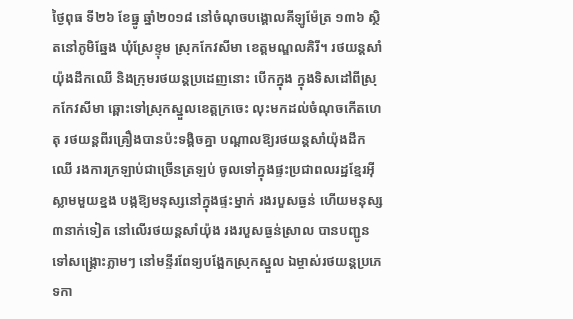ថ្ងៃពុធ ទី២៦ ខែធ្នូ ឆ្នាំ២០១៨ នៅចំណុចបង្គោលគីឡូម៉ែត្រ ១៣៦ ស្ថិតនៅភូមិឆ្នែង ឃុំស្រែខ្ទុម ស្រុកកែវសីមា ខេត្តមណ្ឌលគិរី។ រថយន្តសាំយ៉ុងដឹកឈើ និងក្រុមរថយន្តប្រដេញនោះ បើកក្នុង ក្នុងទិសដៅពីស្រុកកែវសីមា ឆ្ពោះទៅស្រុកស្នួលខេត្តក្រចេះ លុះមកដល់ចំណុចកើតហេតុ រថយន្តពីរគ្រឿងបានប៉ះទង្គិចគ្នា បណ្ដាលឱ្យរថយន្តសាំយ៉ុងដឹកឈើ រងការក្រឡាប់ជាច្រើនត្រឡប់ ចូលទៅក្នុងផ្ទះប្រជាពលរដ្ឋខ្មែរអ៊ីស្លាមមួយខ្នង បង្កឱ្យមនុស្សនៅក្នុងផ្ទះម្នាក់ រងរបួសធ្ងន់ ហើយមនុស្ស៣នាក់ទៀត នៅលើរថយន្តសាំយ៉ុង រងរបួសធ្ងន់ស្រាល បានបញ្ជូនទៅសង្គ្រោះភ្លាមៗ នៅមន្ទីរពែទ្យបង្អែកស្រុកស្នួល ឯម្ចាស់រថយន្តប្រភេទកា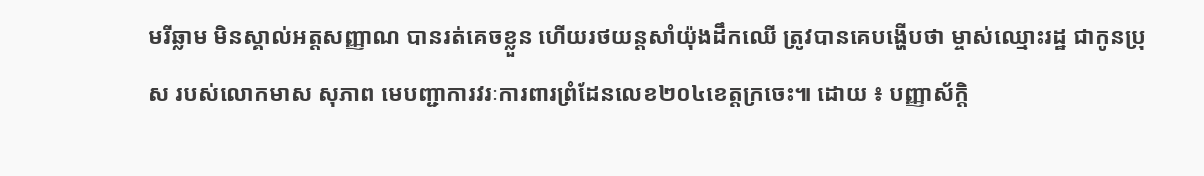មរីឆ្លាម មិនស្គាល់អត្តសញ្ញាណ បានរត់គេចខ្លួន ហើយរថយន្តសាំយ៉ុងដឹកឈើ ត្រូវបានគេបង្ហើបថា ម្ចាស់ឈ្មោះរដ្ឋ ជាកូនប្រុស របស់លោកមាស សុភាព មេបញ្ជាការវរៈការពារព្រំដែនលេខ២០៤ខេត្តក្រចេះ៕ ដោយ ៖ បញ្ញាស័ក្តិ